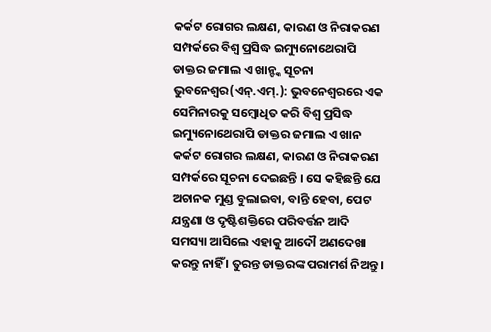କର୍କଟ ରୋଗର ଲକ୍ଷଣ, କାରଣ ଓ ନିରାକରଣ ସମ୍ପର୍କରେ ବିଶ୍ୱ ପ୍ରସିଦ୍ଧ ଇମ୍ୟୁନୋଥେରାପି ଡାକ୍ତର ଜମାଲ ଏ ଖାନ୍ଙ୍କ ସୂଚନା
ଭୁବନେଶ୍ୱର(ଏନ୍.ଏମ୍.): ଭୁବନେଶ୍ୱରରେ ଏକ ସେମିନାରକୁ ସମ୍ବୋଧିତ କରି ବିଶ୍ୱ ପ୍ରସିଦ୍ଧ ଇମ୍ୟୁନୋଥେରାପି ଡାକ୍ତର ଜମାଲ ଏ ଖାନ କର୍କଟ ରୋଗର ଲକ୍ଷଣ, କାରଣ ଓ ନିରାକରଣ ସମ୍ପର୍କରେ ସୂଚନା ଦେଇଛନ୍ତି । ସେ କହିଛନ୍ତି ଯେ ଅଚାନକ ମୁଣ୍ଡ ବୁଲାଇବା, ବାନ୍ତି ହେବା, ପେଟ ଯନ୍ତ୍ରଣା ଓ ଦୃଷ୍ଟିଶକ୍ତିରେ ପରିବର୍ତ୍ତନ ଆଦି ସମସ୍ୟା ଆସିଲେ ଏହାକୁ ଆଦୌ ଅଣଦେଖା କରନ୍ତୁ ନାହିଁ । ତୁରନ୍ତ ଡାକ୍ତରଙ୍କ ପରାମର୍ଶ ନିଅନ୍ତୁ ।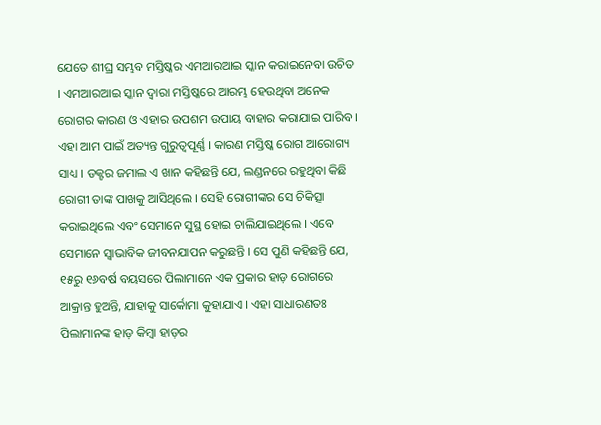ଯେତେ ଶୀଘ୍ର ସମ୍ଭବ ମସ୍ତିଷ୍କର ଏମଆରଆଇ ସ୍କାନ କରାଇନେବା ଉଚିତ । ଏମଆରଆଇ ସ୍କାନ ଦ୍ୱାରା ମସ୍ତିଷ୍କରେ ଆରମ୍ଭ ହେଉଥିବା ଅନେକ ରୋଗର କାରଣ ଓ ଏହାର ଉପଶମ ଉପାୟ ବାହାର କରାଯାଇ ପାରିବ । ଏହା ଆମ ପାଇଁ ଅତ୍ୟନ୍ତ ଗୁରୁତ୍ୱପୂର୍ଣ୍ଣ । କାରଣ ମସ୍ତିଷ୍କ ରୋଗ ଆରୋଗ୍ୟ ସାଧ୍ୟ । ଡକ୍ଟର ଜମାଲ ଏ ଖାନ କହିଛନ୍ତି ଯେ, ଲଣ୍ଡନରେ ରହୁଥିବା କିଛି ରୋଗୀ ତାଙ୍କ ପାଖକୁ ଆସିଥିଲେ । ସେହି ରୋଗୀଙ୍କର ସେ ଚିକିତ୍ସା କରାଇଥିଲେ ଏବଂ ସେମାନେ ସୁସ୍ଥ ହୋଇ ଚାଲିଯାଇଥିଲେ । ଏବେ ସେମାନେ ସ୍ୱାଭାବିକ ଜୀବନଯାପନ କରୁଛନ୍ତି । ସେ ପୁଣି କହିଛନ୍ତି ଯେ, ୧୫ରୁ ୧୬ବର୍ଷ ବୟସରେ ପିଲାମାନେ ଏକ ପ୍ରକାର ହାଡ଼ ରୋଗରେ ଆକ୍ରାନ୍ତ ହୁଅନ୍ତି, ଯାହାକୁ ସାର୍କୋମା କୁହାଯାଏ । ଏହା ସାଧାରଣତଃ ପିଲାମାନଙ୍କ ହାଡ଼ କିମ୍ବା ହାଡ଼ର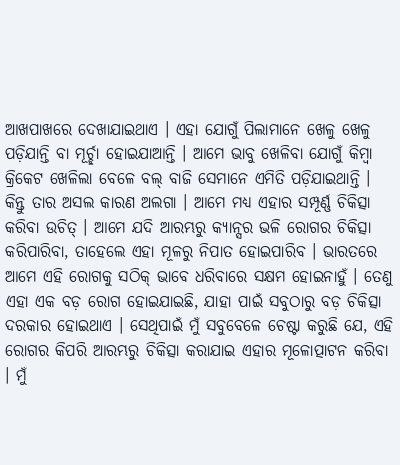ଆଖପାଖରେ ଦେଖାଯାଇଥାଏ । ଏହା ଯୋଗୁଁ ପିଲାମାନେ ଖେଳୁ ଖେଳୁ ପଡ଼ିଯାନ୍ତି ବା ମୂର୍ଚ୍ଛା ହୋଇଯାଆନ୍ତି । ଆମେ ଭାବୁ ଖେଳିବା ଯୋଗୁଁ କିମ୍ବା କ୍ରିକେଟ ଖେଳିଲା ବେଳେ ବଲ୍ ବାଜି ସେମାନେ ଏମିତି ପଡ଼ିଯାଇଥାନ୍ତି । କିନ୍ତୁ ତାର ଅସଲ କାରଣ ଅଲଗା । ଆମେ ମଧ୍ୟ ଏହାର ସମ୍ପୂର୍ଣ୍ଣ ଚିକିତ୍ସା କରିବା ଉଚିତ୍ । ଆମେ ଯଦି ଆରମ୍ଭରୁ କ୍ୟାନ୍ସର ଭଳି ରୋଗର ଚିକିତ୍ସା କରିପାରିବା, ତାହେଲେ ଏହା ମୂଳରୁ ନିପାତ ହୋଇପାରିବ । ଭାରତରେ ଆମେ ଏହି ରୋଗକୁ ସଠିକ୍ ଭାବେ ଧରିବାରେ ସକ୍ଷମ ହୋଇନାହୁଁ । ତେଣୁ ଏହା ଏକ ବଡ଼ ରୋଗ ହୋଇଯାଇଛି, ଯାହା ପାଇଁ ସବୁଠାରୁ ବଡ଼ ଚିକିତ୍ସା ଦରକାର ହୋଇଥାଏ । ସେଥିପାଇଁ ମୁଁ ସବୁବେଳେ ଚେଷ୍ଟା କରୁଛି ଯେ, ଏହି ରୋଗର କିପରି ଆରମ୍ଭରୁ ଚିକିତ୍ସା କରାଯାଇ ଏହାର ମୂଳୋତ୍ପାଟନ କରିବା । ମୁଁ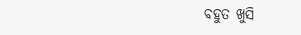ବହୁତ ଖୁସି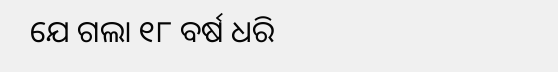ଯେ ଗଲା ୧୮ ବର୍ଷ ଧରି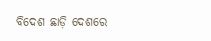ବିଦେଶ ଛାଡ଼ି ଦେଶରେ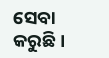ସେବା କରୁଛି ।